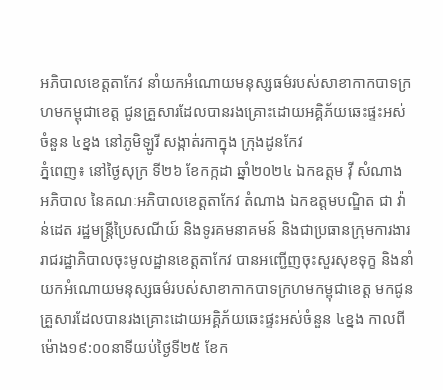អភិបាលខេត្តតាកែវ នាំយកអំណោយមនុស្សធម៌របស់សាខាកាកបាទក្រហមកម្ពុជាខេត្ត ជូនគ្រួសារដែលបានរងគ្រោះដោយអគ្គិភ័យឆេះផ្ទះអស់ចំនួន ៤ខ្នង នៅភូមិឡូរី សង្កាត់រកាក្នុង ក្រុងដូនកែវ
ភ្នំពេញ៖ នៅថ្ងៃសុក្រ ទី២៦ ខែកក្កដា ឆ្នាំ២០២៤ ឯកឧត្តម វ៉ី សំណាង អភិបាល នៃគណៈអភិបាលខេត្តតាកែវ តំណាង ឯកឧត្តមបណ្ឌិត ជា វ៉ាន់ដេត រដ្ឋមន្ត្រីប្រៃសណីយ៍ និងទូរគមនាគមន៍ និងជាប្រធានក្រុមការងាររាជរដ្ឋាភិបាលចុះមូលដ្ឋានខេត្តតាកែវ បានអញ្ជើញចុះសួរសុខទុក្ខ និងនាំយកអំណោយមនុស្សធម៌របស់សាខាកាកបាទក្រហមកម្ពុជាខេត្ត មកជូនគ្រួសារដែលបានរងគ្រោះដោយអគ្គិភ័យឆេះផ្ទះអស់ចំនួន ៤ខ្នង កាលពីម៉ោង១៩:០០នាទីយប់ថ្ងៃទី២៥ ខែក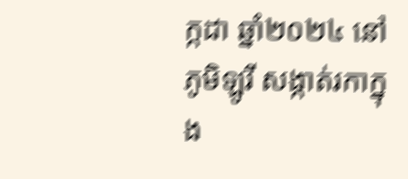ក្កដា ឆ្នាំ២០២៤ នៅភូមិឡូរី សង្កាត់រកាក្នុង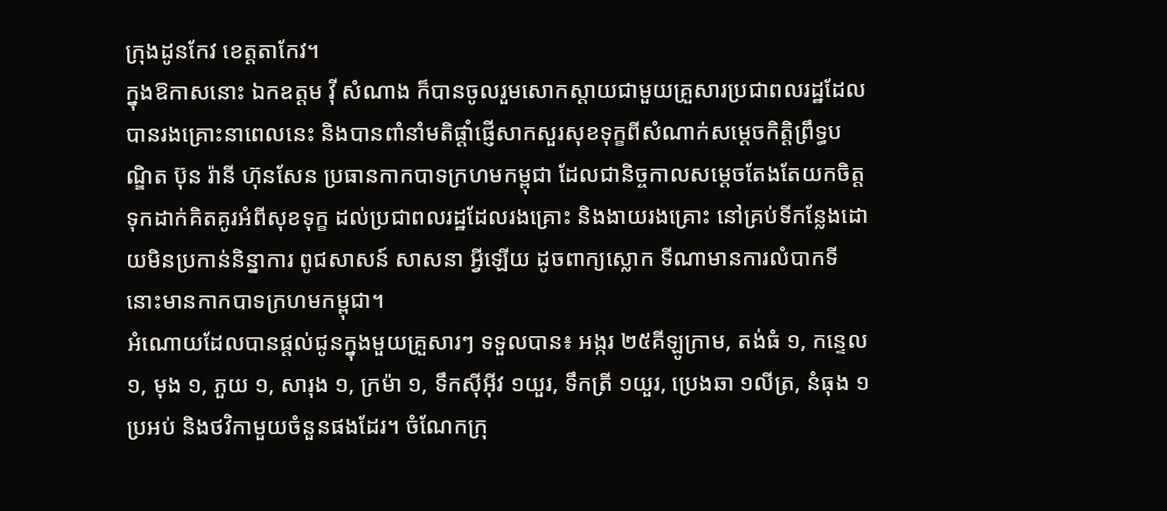ក្រុងដូនកែវ ខេត្តតាកែវ។
ក្នុងឱកាសនោះ ឯកឧត្ដម វ៉ី សំណាង ក៏បានចូលរួមសោកស្តាយជាមួយគ្រួសារប្រជាពលរដ្ឋដែលបានរងគ្រោះនាពេលនេះ និងបានពាំនាំមតិផ្តាំផ្ញើសាកសួរសុខទុក្ខពីសំណាក់សម្ដេចកិតិ្តព្រឹទ្ធបណ្ឌិត ប៊ុន រ៉ានី ហ៊ុនសែន ប្រធានកាកបាទក្រហមកម្ពុជា ដែលជានិច្ចកាលសម្ដេចតែងតែយកចិត្តទុកដាក់គិតគូរអំពីសុខទុក្ខ ដល់ប្រជាពលរដ្ឋដែលរងគ្រោះ និងងាយរងគ្រោះ នៅគ្រប់ទីកន្លែងដោយមិនប្រកាន់និន្នាការ ពូជសាសន៍ សាសនា អ្វីឡើយ ដូចពាក្យស្លោក ទីណាមានការលំបាកទីនោះមានកាកបាទក្រហមកម្ពុជា។
អំណោយដែលបានផ្ដល់ជូនក្នុងមួយគ្រួសារៗ ទទួលបាន៖ អង្ករ ២៥គីឡូក្រាម, តង់ធំ ១, កន្ទេល ១, មុង ១, ភួយ ១, សារុង ១, ក្រម៉ា ១, ទឹកស៊ីអ៊ីវ ១យួរ, ទឹកត្រី ១យួរ, ប្រេងឆា ១លីត្រ, នំធុង ១ប្រអប់ និងថវិកាមួយចំនួនផងដែរ។ ចំណែកក្រុ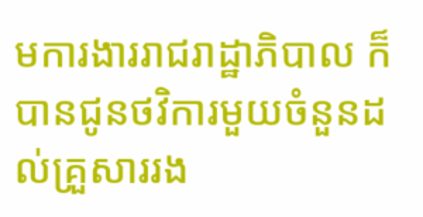មការងាររាជរាដ្ឋាភិបាល ក៏បានជូនថវិការមួយចំនួនដល់គ្រួសាររង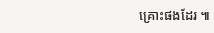គ្រោះផងដែរ ៕